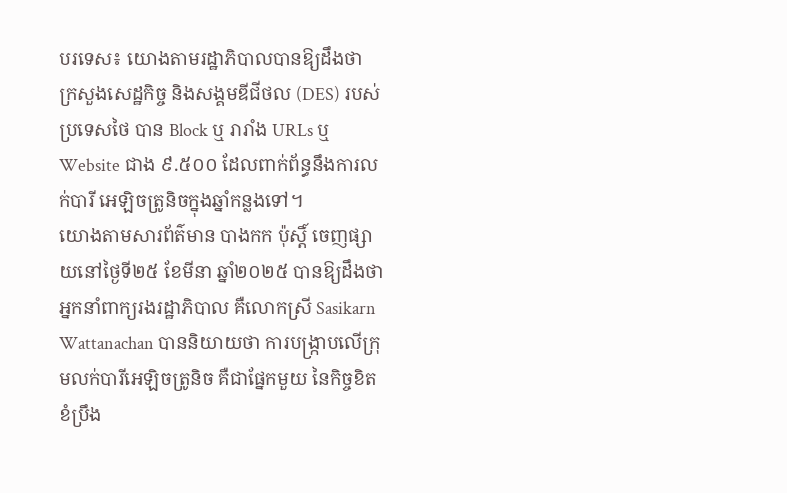បរទេស៖ យោងតាមរដ្ឋាភិបាលបានឱ្យដឹងថា ក្រសួងសេដ្ឋកិច្ច និងសង្គមឌីជីថល (DES) របស់ប្រទេសថៃ បាន Block ឬ រារាំង URLs ឬWebsite ជាង ៩.៥០០ ដែលពាក់ព័ន្ធនឹងការលក់បារី អេឡិចត្រូនិចក្នុងឆ្នាំកន្លងទៅ។
យោងតាមសារព័ត៌មាន បាងកក ប៉ុស្តិ៍ ចេញផ្សាយនៅថ្ងៃទី២៥ ខែមីនា ឆ្នាំ២០២៥ បានឱ្យដឹងថា អ្នកនាំពាក្យរងរដ្ឋាភិបាល គឺលោកស្រី Sasikarn Wattanachan បាននិយាយថា ការបង្រ្កាបលើក្រុមលក់បារីអេឡិចត្រូនិច គឺជាផ្នែកមួយ នៃកិច្ចខិតខំប្រឹង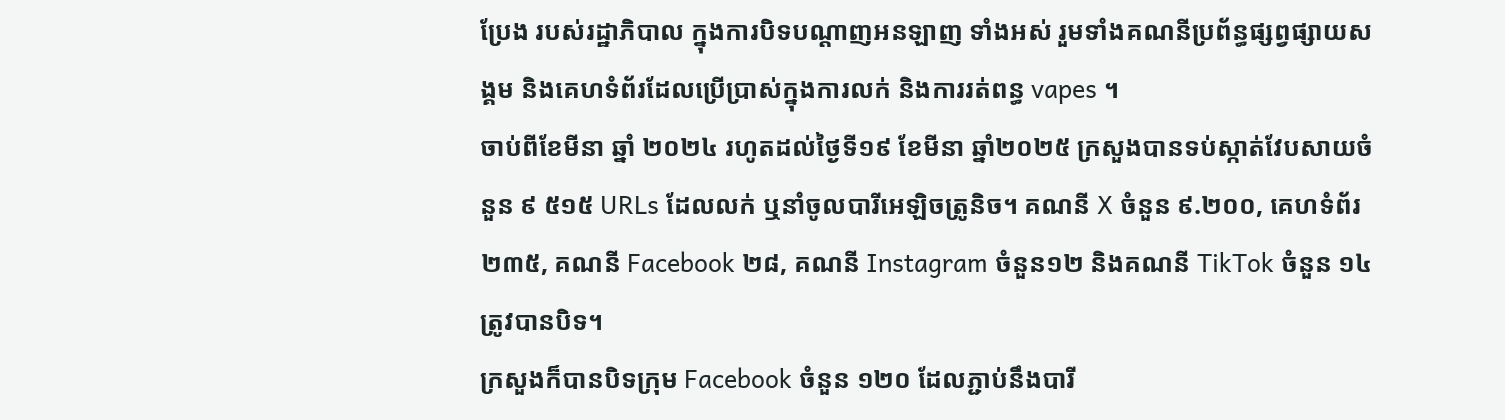ប្រែង របស់រដ្ឋាភិបាល ក្នុងការបិទបណ្តាញអនឡាញ ទាំងអស់ រួមទាំងគណនីប្រព័ន្ធផ្សព្វផ្សាយសង្គម និងគេហទំព័រដែលប្រើប្រាស់ក្នុងការលក់ និងការរត់ពន្ធ vapes ។
ចាប់ពីខែមីនា ឆ្នាំ ២០២៤ រហូតដល់ថ្ងៃទី១៩ ខែមីនា ឆ្នាំ២០២៥ ក្រសួងបានទប់ស្កាត់វែបសាយចំនួន ៩ ៥១៥ URLs ដែលលក់ ឬនាំចូលបារីអេឡិចត្រូនិច។ គណនី X ចំនួន ៩.២០០, គេហទំព័រ ២៣៥, គណនី Facebook ២៨, គណនី Instagram ចំនួន១២ និងគណនី TikTok ចំនួន ១៤ ត្រូវបានបិទ។
ក្រសួងក៏បានបិទក្រុម Facebook ចំនួន ១២០ ដែលភ្ជាប់នឹងបារី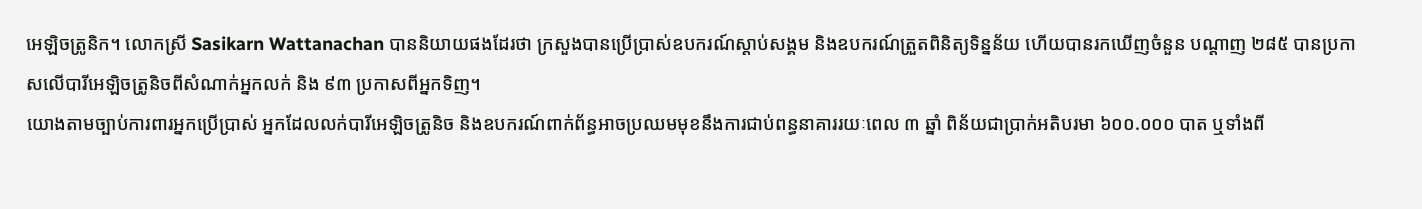អេឡិចត្រូនិក។ លោកស្រី Sasikarn Wattanachan បាននិយាយផងដែរថា ក្រសួងបានប្រើប្រាស់ឧបករណ៍ស្តាប់សង្គម និងឧបករណ៍ត្រួតពិនិត្យទិន្នន័យ ហើយបានរកឃើញចំនួន បណ្តាញ ២៨៥ បានប្រកាសលើបារីអេឡិចត្រូនិចពីសំណាក់អ្នកលក់ និង ៩៣ ប្រកាសពីអ្នកទិញ។
យោងតាមច្បាប់ការពារអ្នកប្រើប្រាស់ អ្នកដែលលក់បារីអេឡិចត្រូនិច និងឧបករណ៍ពាក់ព័ន្ធអាចប្រឈមមុខនឹងការជាប់ពន្ធនាគាររយៈពេល ៣ ឆ្នាំ ពិន័យជាប្រាក់អតិបរមា ៦០០.០០០ បាត ឬទាំងពី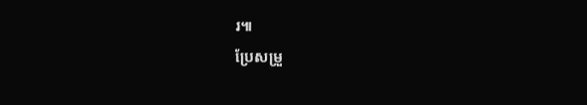រ៕
ប្រែសម្រួ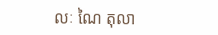លៈ ណៃ តុលា